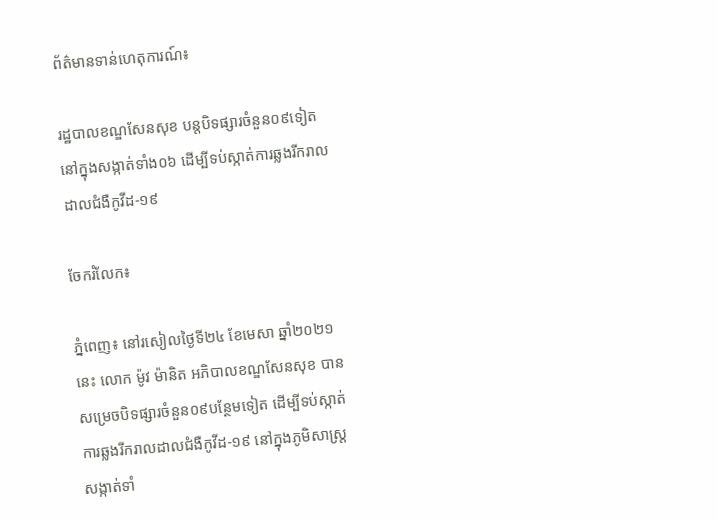ព័ត៌មានទាន់ហេតុការណ៍៖

រដ្ឋបាលខណ្ឌសែនសុខ បន្តបិទផ្សារចំនួន០៩ទៀត នៅក្នុងសង្កាត់ទាំង០៦ ដើម្បីទប់ស្កាត់ការឆ្លងរីករាលដាលជំងឺកូវីដ-១៩

ចែករំលែក៖

ភ្នំពេញ៖ នៅរសៀលថ្ងៃទី២៤ ខែមេសា ឆ្នាំ២០២១នេះ លោក ម៉ូវ ម៉ានិត អភិបាលខណ្ឌសែនសុខ បានសម្រេចបិទផ្សារចំនួន០៩បន្ថែមទៀត ដើម្បីទប់ស្កាត់ការឆ្លងរីករាលដាលជំងឺកូវីដ-១៩ នៅក្នុងភូមិសាស្ត្រសង្កាត់ទាំ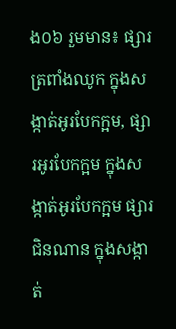ង០៦ រួមមាន៖ ផ្សារត្រពាំងឈូក ក្នុងសង្កាត់អូរបែកក្អម, ផ្សារអូរបែកក្អម ក្នុងសង្កាត់អូរបែកក្អម ផ្សារជិនណាន ក្នុងសង្កាត់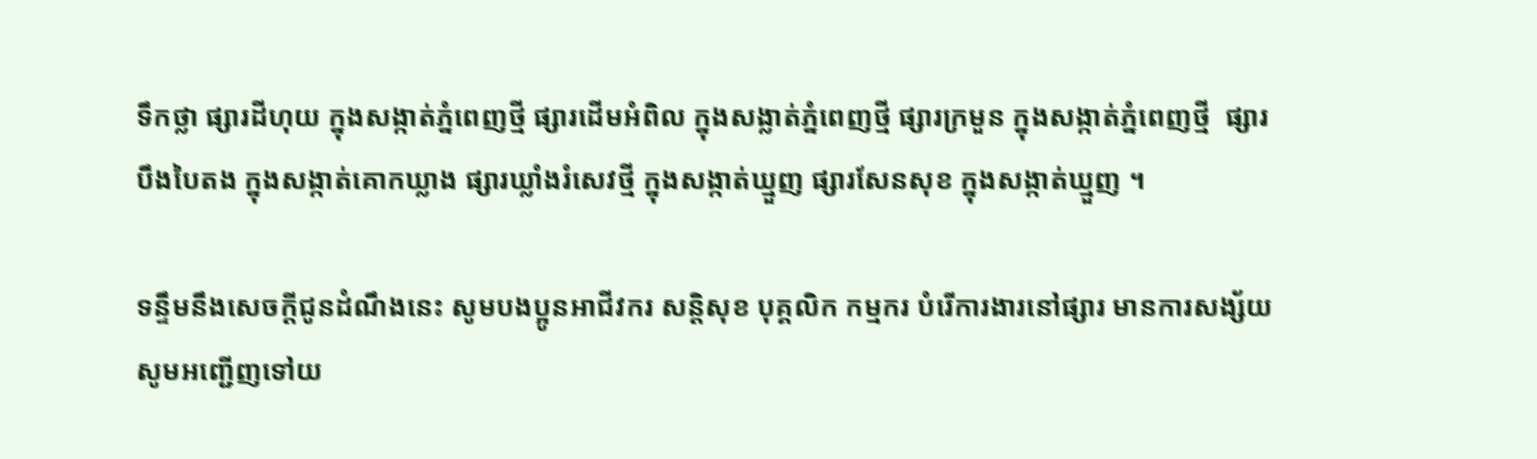ទឹកថ្លា ផ្សារដីហុយ ក្នុងសង្កាត់ភ្នំពេញថ្មី ផ្សារដើមអំពិល ក្នុងសង្លាត់ភ្នំពេញថ្មី ផ្សារក្រមួន ក្នុងសង្កាត់ភ្នំពេញថ្មី  ផ្សារបឹងបៃតង ក្នុងសង្កាត់គោកឃ្លាង ផ្សារឃ្លាំងរំសេវថ្មី ក្នុងសង្កាត់ឃ្មួញ ផ្សារសែនសុខ ក្នុងសង្កាត់ឃ្មួញ ។

ទន្ទឹមនឹងសេចក្តីជូនដំណឹងនេះ សូមបងប្អូនអាជីវករ សន្តិសុខ បុគ្គលិក កម្មករ បំរើការងារនៅផ្សារ មានការសង្ស័យ សូមអញ្ជើញទៅយ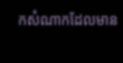កសំណាកដែលមាន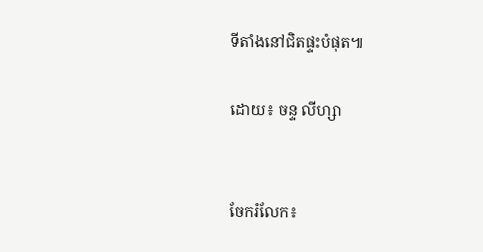ទីតាំងនៅជិតផ្ទះបំផុត៕

ដោយ៖ ចន្ទ លីហ្សា


ចែករំលែក៖